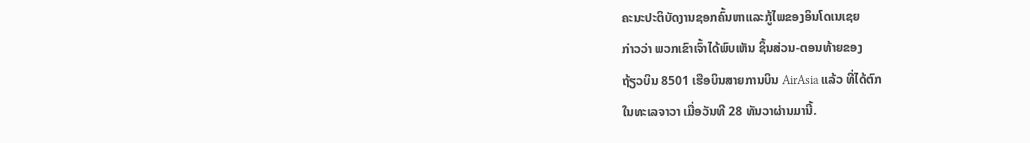ຄະນະປະຕິບັດງານຊອກຄົ້ນຫາແລະກູ້ໄພຂອງອິນໂດເນເຊຍ
ກ່າວວ່າ ພວກເຂົາເຈົ້າໄດ້ພົບເຫັນ ຊິ້ນສ່ວນ-ຕອນທ້າຍຂອງ
ຖ້ຽວບິນ 8501 ເຮືອບິນສາຍການບິນ AirAsia ແລ້ວ ທີ່ໄດ້ຕົກ
ໃນທະເລຈາວາ ເມື່ອວັນທີ 28 ທັນວາຜ່ານມານີ້.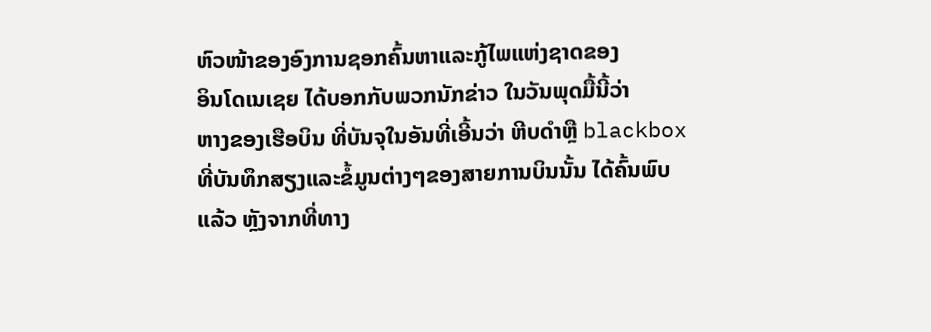ຫົວໜ້າຂອງອົງການຊອກຄົ້ນຫາແລະກູ້ໄພແຫ່ງຊາດຂອງ
ອິນໂດເນເຊຍ ໄດ້ບອກກັບພວກນັກຂ່າວ ໃນວັນພຸດມື້ນີ້ວ່າ
ຫາງຂອງເຮືອບິນ ທີ່ບັນຈຸໃນອັນທີ່ເອີ້ນວ່າ ຫີບດຳຫຼື blackbox
ທີ່ບັນທຶກສຽງແລະຂໍ້ມູນຕ່າງໆຂອງສາຍການບິນນັ້ນ ໄດ້ຄົ້ນພົບ
ແລ້ວ ຫຼັງຈາກທີ່ທາງ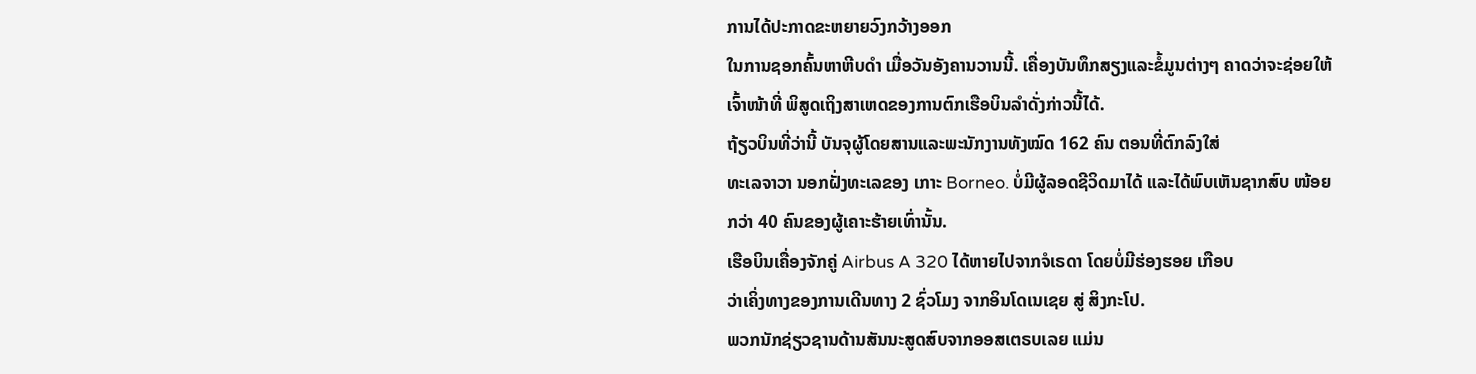ການໄດ້ປະກາດຂະຫຍາຍວົງກວ້າງອອກ
ໃນການຊອກຄົ້ນຫາຫີບດຳ ເມື່ອວັນອັງຄານວານນີ້. ເຄື່ອງບັນທຶກສຽງແລະຂໍ້ມູນຕ່າງໆ ຄາດວ່າຈະຊ່ອຍໃຫ້ເຈົ້າໜ້າທີ່ ພິສູດເຖິງສາເຫດຂອງການຕົກເຮືອບິນລຳດັ່ງກ່າວນີ້ໄດ້.
ຖ້ຽວບິນທີ່ວ່ານີ້ ບັນຈຸຜູ້ໂດຍສານແລະພະນັກງານທັງໝົດ 162 ຄົນ ຕອນທີ່ຕົກລົງໃສ່
ທະເລຈາວາ ນອກຝັ່ງທະເລຂອງ ເກາະ Borneo. ບໍ່ມີຜູ້ລອດຊີວິດມາໄດ້ ແລະໄດ້ພົບເຫັນຊາກສົບ ໜ້ອຍກວ່າ 40 ຄົນຂອງຜູ້ເຄາະຮ້າຍເທົ່ານັ້ນ.
ເຮືອບິນເຄື່ອງຈັກຄູ່ Airbus A 320 ໄດ້ຫາຍໄປຈາກຈໍເຣດາ ໂດຍບໍ່ມີຮ່ອງຮອຍ ເກືອບ
ວ່າເຄິ່ງທາງຂອງການເດີນທາງ 2 ຊົ່ວໂມງ ຈາກອິນໂດເນເຊຍ ສູ່ ສິງກະໂປ.
ພວກນັກຊ່ຽວຊານດ້ານສັນນະສູດສົບຈາກອອສເຕຣບເລຍ ແມ່ນ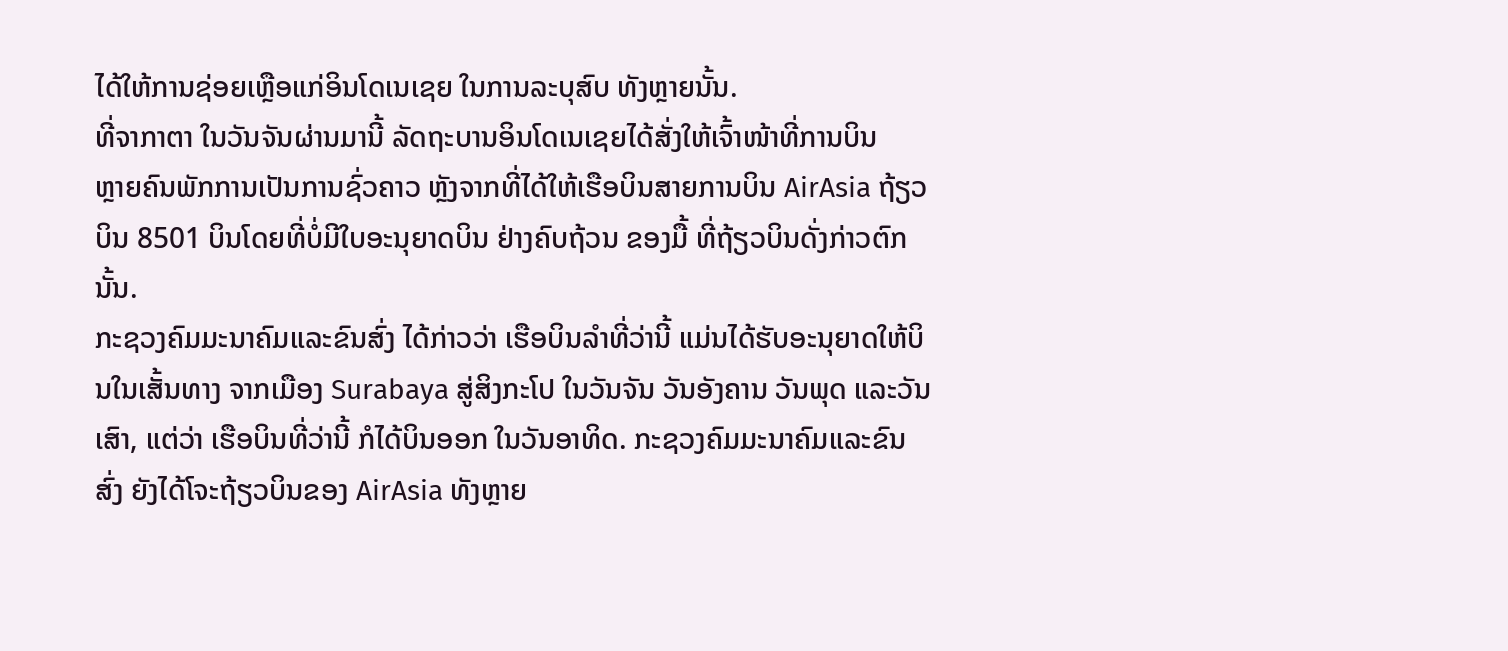ໄດ້ໃຫ້ການຊ່ອຍເຫຼືອແກ່ອິນໂດເນເຊຍ ໃນການລະບຸສົບ ທັງຫຼາຍນັ້ນ.
ທີ່ຈາກາຕາ ໃນວັນຈັນຜ່ານມານີ້ ລັດຖະບານອິນໂດເນເຊຍໄດ້ສັ່ງໃຫ້ເຈົ້າໜ້າທີ່ການບິນ
ຫຼາຍຄົນພັກການເປັນການຊົ່ວຄາວ ຫຼັງຈາກທີ່ໄດ້ໃຫ້ເຮືອບິນສາຍການບິນ AirAsia ຖ້ຽວ
ບິນ 8501 ບິນໂດຍທີ່ບໍ່ມີໃບອະນຸຍາດບິນ ຢ່າງຄົບຖ້ວນ ຂອງມື້ ທີ່ຖ້ຽວບິນດັ່ງກ່າວຕົກນັ້ນ.
ກະຊວງຄົມມະນາຄົມແລະຂົນສົ່ງ ໄດ້ກ່າວວ່າ ເຮືອບິນລຳທີ່ວ່ານີ້ ແມ່ນໄດ້ຮັບອະນຸຍາດໃຫ້ບິນໃນເສັ້ນທາງ ຈາກເມືອງ Surabaya ສູ່ສິງກະໂປ ໃນວັນຈັນ ວັນອັງຄານ ວັນພຸດ ແລະວັນເສົາ, ແຕ່ວ່າ ເຮືອບິນທີ່ວ່ານີ້ ກໍໄດ້ບິນອອກ ໃນວັນອາທິດ. ກະຊວງຄົມມະນາຄົມແລະຂົນສົ່ງ ຍັງໄດ້ໂຈະຖ້ຽວບິນຂອງ AirAsia ທັງຫຼາຍ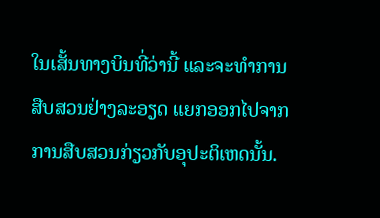ໃນເສັ້ນທາງບິນທີ່ວ່ານີ້ ແລະຈະທຳການສືບສວນຢ່າງລະອຽດ ແຍກອອກໄປຈາກການສືບສວນກ່ຽວກັບອຸປະຕິເຫດນັ້ນ.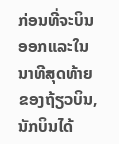ກ່ອນທີ່ຈະບິນອອກແລະໃນນາທີສຸດທ້າຍຂອງຖ້ຽວບິນ, ນັກບິນໄດ້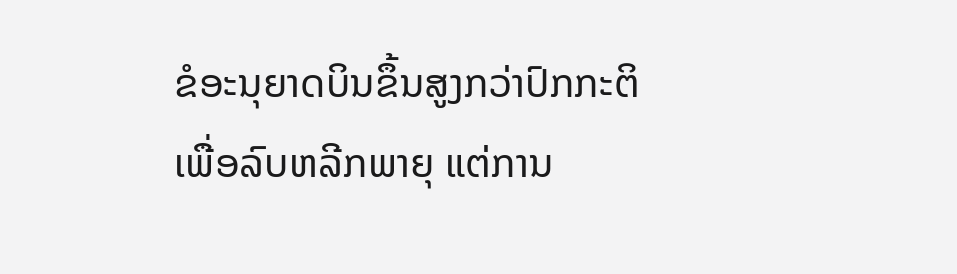ຂໍອະນຸຍາດບິນຂຶ້ນສູງກວ່າປົກກະຕິ ເພື່ອລົບຫລີກພາຍຸ ແຕ່ການ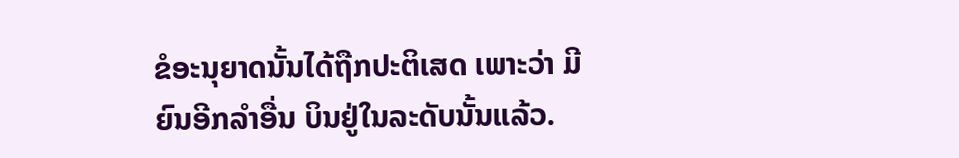ຂໍອະນຸຍາດນັ້ນໄດ້ຖືກປະຕິເສດ ເພາະວ່າ ມີ
ຍົນອີກລຳອື່ນ ບິນຢູ່ໃນລະດັບນັ້ນແລ້ວ.